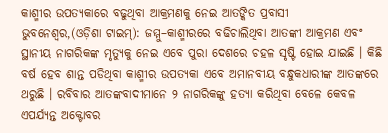କାଶ୍ମୀର ଉପତ୍ୟକାରେ ବଢୁଥିବା ଆକ୍ରମଣକୁ ନେଇ ଆତଙ୍କିତ ପ୍ରବାସୀ
ଭୁବନେଶ୍ବର,(ଓଡ଼ିଶା ଟାଇମ୍): ଜମ୍ମୁ–କାଶ୍ମୀରରେ ବଢିଚାଲିଥିବା ଆତଙ୍କୀ ଆକ୍ରମଣ ଏବଂ ସ୍ଥାନୀୟ ନାଗରିକଙ୍କ ମୃତ୍ୟୁକୁ ନେଇ ଏବେ ପୁରା ଦେଶରେ ଚହଳ ସୃଷ୍ଟି ହୋଇ ଯାଇଛି । କିଛି ବର୍ଷ ହେବ ଶାନ୍ତ ପଡିଥିବା କାଶ୍ମୀର ଉପତ୍ୟକା ଏବେ ଅମାନବୀୟ ବନ୍ଧୁକଧାରୀଙ୍କ ଆତଙ୍କରେ ଥରୁଛି । ରବିବାର ଆତଙ୍କବାଦୀମାନେ ୨ ନାଗରିକଙ୍କୁ ହତ୍ୟା କରିଥିବା ବେଳେ କେବଳ ଏପର୍ଯ୍ୟନ୍ତ ଅକ୍ଟୋବର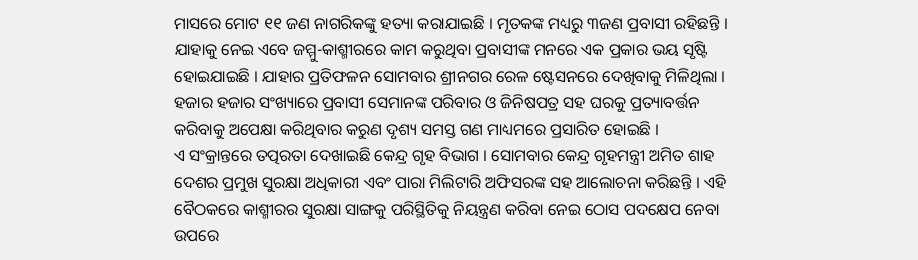ମାସରେ ମୋଟ ୧୧ ଜଣ ନାଗରିକଙ୍କୁ ହତ୍ୟା କରାଯାଇଛି । ମୃତକଙ୍କ ମଧ୍ୟରୁ ୩ଜଣ ପ୍ରବାସୀ ରହିଛନ୍ତି । ଯାହାକୁ ନେଇ ଏବେ ଜମ୍ମୁ-କାଶ୍ମୀରରେ କାମ କରୁଥିବା ପ୍ରବାସୀଙ୍କ ମନରେ ଏକ ପ୍ରକାର ଭୟ ସୃଷ୍ଟି ହୋଇଯାଇଛି । ଯାହାର ପ୍ରତିଫଳନ ସୋମବାର ଶ୍ରୀନଗର ରେଳ ଷ୍ଟେସନରେ ଦେଖିବାକୁ ମିଳିଥିଲା । ହଜାର ହଜାର ସଂଖ୍ୟାରେ ପ୍ରବାସୀ ସେମାନଙ୍କ ପରିବାର ଓ ଜିନିଷପତ୍ର ସହ ଘରକୁ ପ୍ରତ୍ୟାବର୍ତ୍ତନ କରିବାକୁ ଅପେକ୍ଷା କରିଥିବାର କରୁଣ ଦୃଶ୍ୟ ସମସ୍ତ ଗଣ ମାଧ୍ୟମରେ ପ୍ରସାରିତ ହୋଇଛି ।
ଏ ସଂକ୍ରାନ୍ତରେ ତତ୍ପରତା ଦେଖାଇଛି କେନ୍ଦ୍ର ଗୃହ ବିଭାଗ । ସୋମବାର କେନ୍ଦ୍ର ଗୃହମନ୍ତ୍ରୀ ଅମିତ ଶାହ ଦେଶର ପ୍ରମୁଖ ସୁରକ୍ଷା ଅଧିକାରୀ ଏବଂ ପାରା ମିଲିଟାରି ଅଫିସରଙ୍କ ସହ ଆଲୋଚନା କରିଛନ୍ତି । ଏହି ବୈଠକରେ କାଶ୍ମୀରର ସୁରକ୍ଷା ସାଙ୍ଗକୁ ପରିସ୍ଥିତିକୁ ନିୟନ୍ତ୍ରଣ କରିବା ନେଇ ଠୋସ ପଦକ୍ଷେପ ନେବା ଉପରେ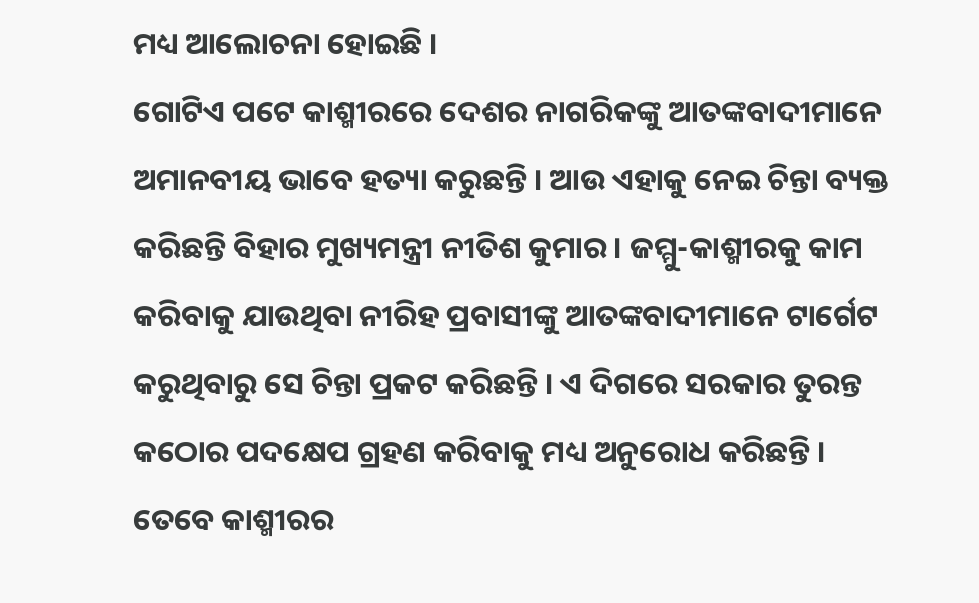ମଧ୍ୟ ଆଲୋଚନା ହୋଇଛି ।
ଗୋଟିଏ ପଟେ କାଶ୍ମୀରରେ ଦେଶର ନାଗରିକଙ୍କୁ ଆତଙ୍କବାଦୀମାନେ ଅମାନବୀୟ ଭାବେ ହତ୍ୟା କରୁଛନ୍ତି । ଆଉ ଏହାକୁ ନେଇ ଚିନ୍ତା ବ୍ୟକ୍ତ କରିଛନ୍ତି ବିହାର ମୁଖ୍ୟମନ୍ତ୍ରୀ ନୀତିଶ କୁମାର । ଜମ୍ମୁ-କାଶ୍ମୀରକୁ କାମ କରିବାକୁ ଯାଉଥିବା ନୀରିହ ପ୍ରବାସୀଙ୍କୁ ଆତଙ୍କବାଦୀମାନେ ଟାର୍ଗେଟ କରୁଥିବାରୁ ସେ ଚିନ୍ତା ପ୍ରକଟ କରିଛନ୍ତି । ଏ ଦିଗରେ ସରକାର ତୁରନ୍ତ କଠୋର ପଦକ୍ଷେପ ଗ୍ରହଣ କରିବାକୁ ମଧ୍ୟ ଅନୁରୋଧ କରିଛନ୍ତି । ତେବେ କାଶ୍ମୀରର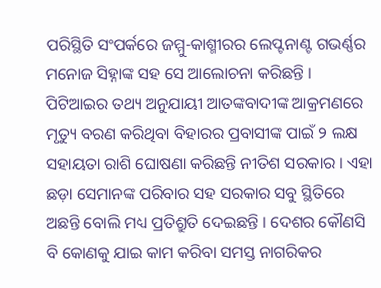ପରିସ୍ଥିତି ସଂପର୍କରେ ଜମ୍ମୁ-କାଶ୍ମୀରର ଲେପ୍ଟନାଣ୍ଟ ଗଭର୍ଣ୍ଣର ମନୋଜ ସିହ୍ନାଙ୍କ ସହ ସେ ଆଲୋଚନା କରିଛନ୍ତି । ପିଟିଆଇର ତଥ୍ୟ ଅନୁଯାୟୀ ଆତଙ୍କବାଦୀଙ୍କ ଆକ୍ରମଣରେ ମୃତ୍ୟୁ ବରଣ କରିଥିବା ବିହାରର ପ୍ରବାସୀଙ୍କ ପାଇଁ ୨ ଲକ୍ଷ ସହାୟତା ରାଶି ଘୋଷଣା କରିଛନ୍ତି ନୀତିଶ ସରକାର । ଏହା ଛଡ଼ା ସେମାନଙ୍କ ପରିବାର ସହ ସରକାର ସବୁ ସ୍ଥିତିରେ ଅଛନ୍ତି ବୋଲି ମଧ୍ୟ ପ୍ରତିଶ୍ରୁତି ଦେଇଛନ୍ତି । ଦେଶର କୌଣସି ବି କୋଣକୁ ଯାଇ କାମ କରିବା ସମସ୍ତ ନାଗରିକର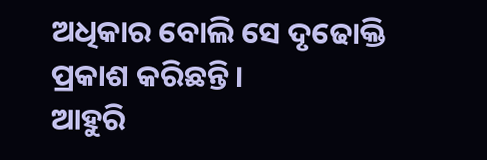ଅଧିକାର ବୋଲି ସେ ଦୃଢୋକ୍ତି ପ୍ରକାଶ କରିଛନ୍ତି ।
ଆହୁରି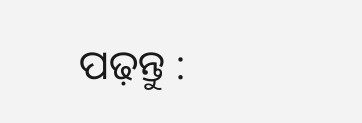ପଢ଼ନ୍ତୁ :